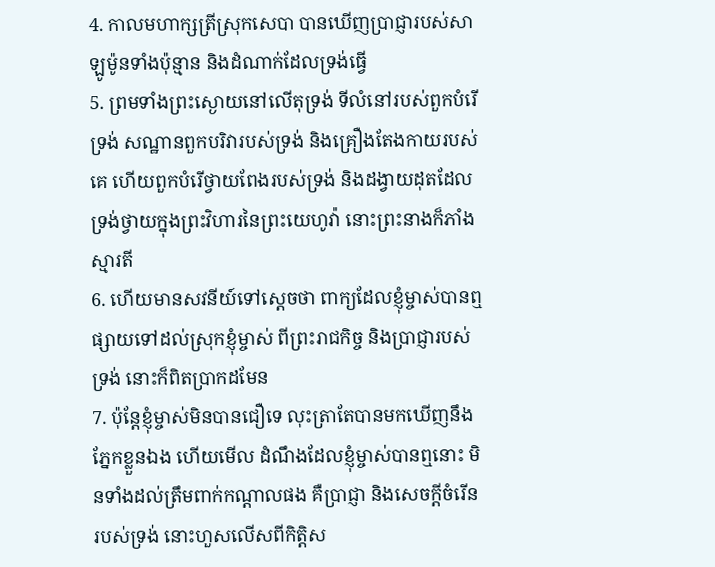4. កាលមហាក្សត្រីស្រុកសេបា បានឃើញប្រាជ្ញារបស់សាឡូម៉ូនទាំងប៉ុន្មាន និងដំណាក់ដែលទ្រង់ធ្វើ
5. ព្រមទាំងព្រះស្ងោយនៅលើតុទ្រង់ ទីលំនៅរបស់ពួកបំរើទ្រង់ សណ្ឋានពួកបរិវារបស់ទ្រង់ និងគ្រឿងតែងកាយរបស់គេ ហើយពួកបំរើថ្វាយពែងរបស់ទ្រង់ និងដង្វាយដុតដែលទ្រង់ថ្វាយក្នុងព្រះវិហារនៃព្រះយេហូវ៉ា នោះព្រះនាងក៏ភាំងស្មារតី
6. ហើយមានសវនីយ៍ទៅស្តេចថា ពាក្យដែលខ្ញុំម្ចាស់បានឮផ្សាយទៅដល់ស្រុកខ្ញុំម្ចាស់ ពីព្រះរាជកិច្ច និងប្រាជ្ញារបស់ទ្រង់ នោះក៏ពិតប្រាកដមែន
7. ប៉ុន្តែខ្ញុំម្ចាស់មិនបានជឿទេ លុះត្រាតែបានមកឃើញនឹងភ្នែកខ្លួនឯង ហើយមើល ដំណឹងដែលខ្ញុំម្ចាស់បានឮនោះ មិនទាំងដល់ត្រឹមពាក់កណ្តាលផង គឺប្រាជ្ញា និងសេចក្តីចំរើនរបស់ទ្រង់ នោះហួសលើសពីកិត្តិស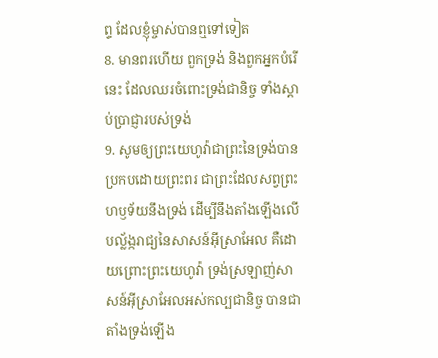ព្ទ ដែលខ្ញុំម្ចាស់បានឮទៅទៀត
8. មានពរហើយ ពួកទ្រង់ និងពួកអ្នកបំរើនេះ ដែលឈរចំពោះទ្រង់ជានិច្ច ទាំងស្តាប់ប្រាជ្ញារបស់ទ្រង់
9. សូមឲ្យព្រះយេហូវ៉ាជាព្រះនៃទ្រង់បានប្រកបដោយព្រះពរ ជាព្រះដែលសព្វព្រះហឫទ័យនឹងទ្រង់ ដើម្បីនឹងតាំងឡើងលើបល្ល័ង្ករាជ្យនៃសាសន៍អ៊ីស្រាអែល គឺដោយព្រោះព្រះយេហូវ៉ា ទ្រង់ស្រឡាញ់សាសន៍អ៊ីស្រាអែលអស់កល្បជានិច្ច បានជាតាំងទ្រង់ឡើង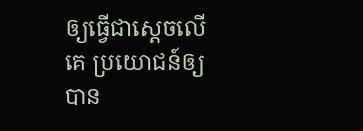ឲ្យធ្វើជាស្តេចលើគេ ប្រយោជន៍ឲ្យបាន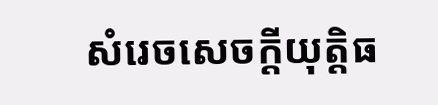សំរេចសេចក្តីយុត្តិធ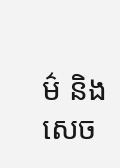ម៌ និងសេច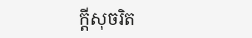ក្តីសុចរិត